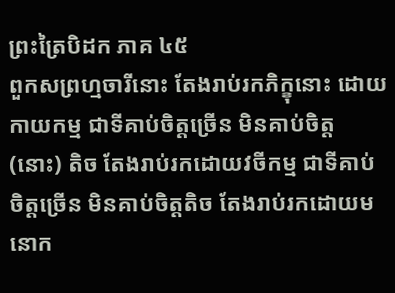ព្រះត្រៃបិដក ភាគ ៤៥
ពួកសព្រហ្មចារីនោះ តែងរាប់រកភិក្ខុនោះ ដោយកាយកម្ម ជាទីគាប់ចិត្តច្រើន មិនគាប់ចិត្ត (នោះ) តិច តែងរាប់រកដោយវចីកម្ម ជាទីគាប់ចិត្តច្រើន មិនគាប់ចិត្តតិច តែងរាប់រកដោយមនោក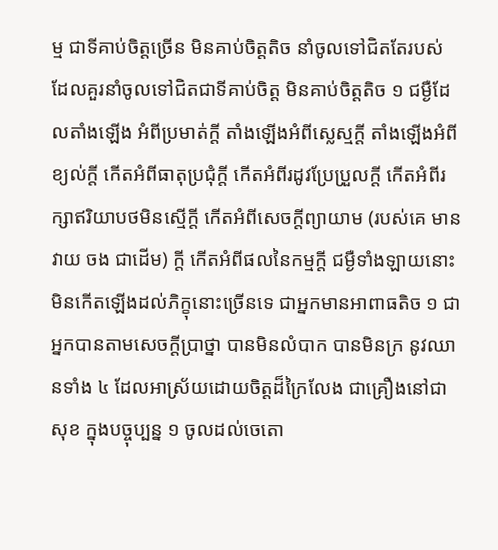ម្ម ជាទីគាប់ចិត្តច្រើន មិនគាប់ចិត្តតិច នាំចូលទៅជិតតែរបស់ ដែលគួរនាំចូលទៅជិតជាទីគាប់ចិត្ត មិនគាប់ចិត្តតិច ១ ជម្ងឺដែលតាំងឡើង អំពីប្រមាត់ក្តី តាំងឡើងអំពីស្លេស្មក្តី តាំងឡើងអំពីខ្យល់ក្តី កើតអំពីធាតុប្រជុំក្តី កើតអំពីរដូវប្រែប្រួលក្តី កើតអំពីរក្សាឥរិយាបថមិនស្មើក្តី កើតអំពីសេចក្តីព្យាយាម (របស់គេ មានវាយ ចង ជាដើម) ក្តី កើតអំពីផលនៃកម្មក្តី ជម្ងឺទាំងឡាយនោះ មិនកើតឡើងដល់ភិក្ខុនោះច្រើនទេ ជាអ្នកមានអាពាធតិច ១ ជាអ្នកបានតាមសេចក្តីប្រាថ្នា បានមិនលំបាក បានមិនក្រ នូវឈានទាំង ៤ ដែលអាស្រ័យដោយចិត្តដ៏ក្រៃលែង ជាគ្រឿងនៅជាសុខ ក្នុងបច្ចុប្បន្ន ១ ចូលដល់ចេតោ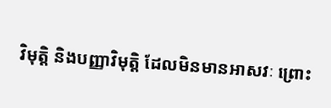វិមុតិ្ត និងបញ្ញាវិមុតិ្ត ដែលមិនមានអាសវៈ ព្រោះ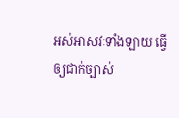អស់អាសវៈទាំងឡាយ ធ្វើឲ្យជាក់ច្បាស់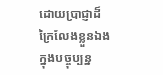ដោយប្រាជ្ញាដ៏ក្រៃលែងខ្លួនឯង ក្នុងបច្ចុប្បន្ន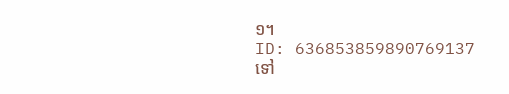១។
ID: 636853859890769137
ទៅ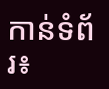កាន់ទំព័រ៖